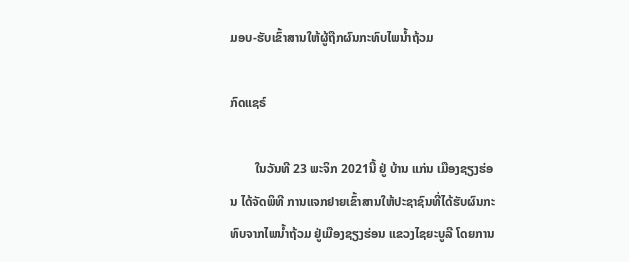ມອບ-ຮັບເຂົ້າສານໃຫ້ຜູ້ຖືກຜົນກະທົບໄພນໍ້າຖ້ວມ

ກົດແຊຣ໌

        ໃນວັນທີ 23 ພະຈິກ 2021ນີ້ ຢູ່ ບ້ານ ແກ່ນ ເມືອງຊຽງຮ່ອນ ໄດ້ຈັດພິທີ ການແຈກຢາຍເຂົ້າສານໃຫ້ປະຊາຊົນທີ່ໄດ້ຮັບຜົນກະທົບຈາກໄພນໍ້າຖ້ວມ ຢູ່ເມືອງຊຽງຮ່ອນ ແຂວງໄຊຍະບູລີ ໂດຍການ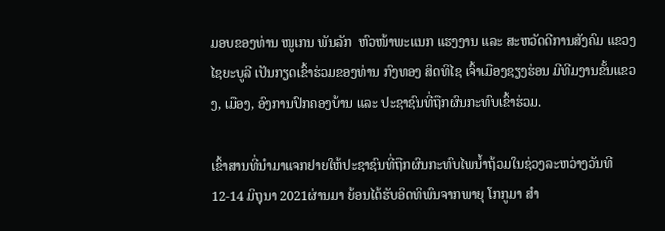ມອບຂອງທ່ານ ໜູເກນ ພັນລັກ  ຫົວໜ້າພະແນກ ແຮງງານ ແລະ ສະຫວັດດີການສັງຄົມ ແຂວງໄຊຍະບູລີ ເປັນກຽດເຂົ້າຮ່ວມຂອງທ່ານ ກົງທອງ ສິດທິໄຊ ເຈົ້າເມືອງຊຽງຮ່ອນ ມີທີມງານຂັ້ນແຂວງ, ເມືອງ, ອົງການປົກຄອງບ້ານ ແລະ ປະຊາຊົນທີ່ຖືກຜົນກະທົບເຂົ້າຮ່ວມ.

ເຂົ້າສານທີ່ນຳມາແຈກຢາຍໃຫ້ປະຊາຊົນທີ່ຖືກຜົນກະທົບໄພນໍ້າຖ້ວມໃນຊ່ວງລະຫວ່າງວັນທີ 12-14 ມິຖຸນາ 2021ຜ່ານມາ ຍ້ອນໄດ້ຮັບອິດທິພົນຈາກພາຍຸ ໂກກູມາ ສຳ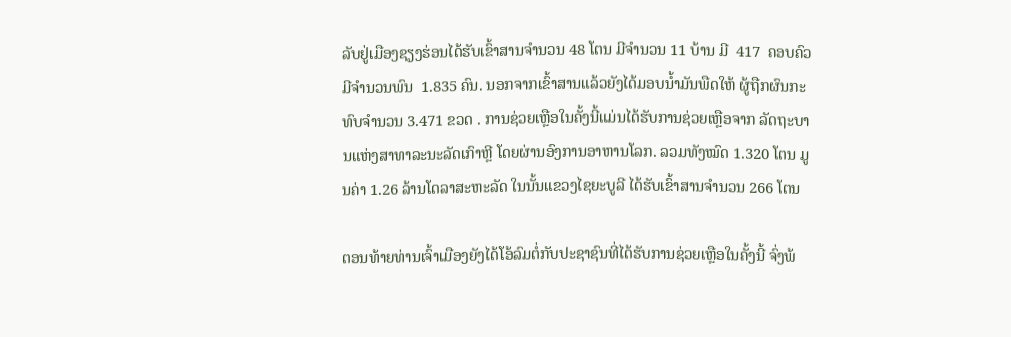ລັບຢູ່ເມືອງຊຽງຮ່ອນໄດ້ຮັບເຂົ້າສານຈຳນວນ 48 ໂຕນ ມີຈຳນວນ 11 ບ້ານ ມີ  417  ຄອບຄົວ ມີຈໍານວນພົນ  1.835 ຄົນ. ນອກຈາກເຂົ້າສານແລ້ວຍັງໄດ້ມອບນໍ້າມັນພືດໃຫ້ ຜູ້ຖືກຜົນກະທົບຈຳນວນ 3.471 ຂວດ . ການຊ່ວຍເຫຼືອໃນຄັ້ງນີ້ແມ່ນໄດ້ຮັບການຊ່ວຍເຫຼືອຈາກ ລັດຖະບານແຫ່ງສາທາລະນະລັດເກົາຫຼີ ໂດຍຜ່ານອົງການອາຫານໂລກ. ລວມທັງໝົດ 1.320 ໂຕນ ມູນຄ່າ 1.26 ລ້ານໂດລາສະຫະລັດ ໃນນັ້ນແຂວງໄຊຍະບູລີ ໄດ້ຮັບເຂົ້າສານຈຳນວນ 266 ໂຕນ

ຕອນທ້າຍທ່ານເຈົ້າເມືອງຍັງໄດ້ໂອ້ລົມຕໍ່ກັບປະຊາຊົນທີ່ໄດ້ຮັບການຊ່ວຍເຫຼືອໃນຄັ້ງນີ້ ຈົ່ງພ້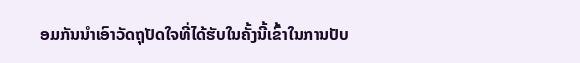ອມກັນນຳເອົາວັດຖຸປັດໃຈທີ່ໄດ້ຮັບໃນຄັ້ງນີ້ເຂົ້າໃນການປັບ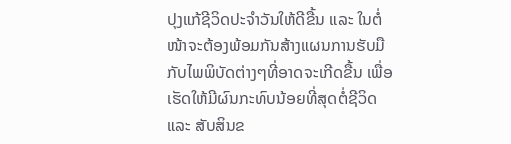ປຸງແກ້ຊີວິດປະຈຳວັນໃຫ້ດີຂື້ນ ແລະ ໃນຕໍ່ໜ້າຈະຕ້ອງພ້ອມກັນສ້າງແຜນການຮັບມືກັບໄພພິບັດຕ່າງໆທີ່ອາດຈະເກີດຂື້ນ ເພື່ອເຮັດໃຫ້ມີຜົນກະທົບນ້ອຍທີ່ສຸດຕໍ່ຊີວິດ ແລະ ສັບສິນຂ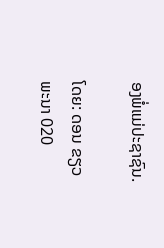ອງພໍ່ແມ່ປະຊາຊົນ.

ໂດຍ: ດອນ ຂຽວພະນາ 020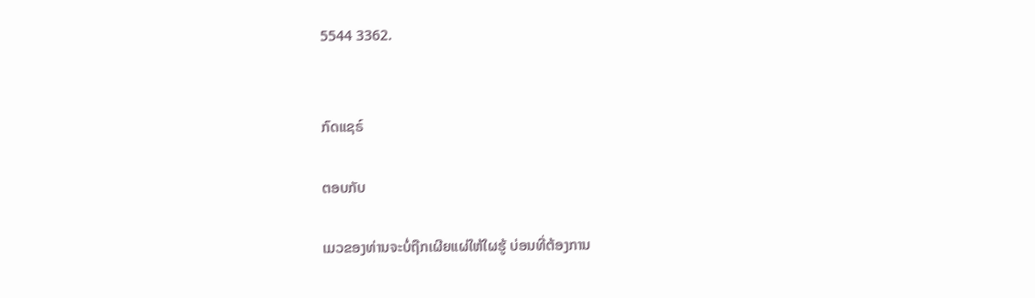5544 3362.


ກົດແຊຣ໌

ຕອບກັບ

ເມວຂອງທ່ານຈະບໍ່ຖືກເຜີຍແຜ່ໃຫ້ໃຜຮູ້ ບ່ອນທີ່ຕ້ອງການ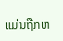ແມ່ນຖືກຫ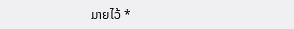ມາຍໄວ້ *